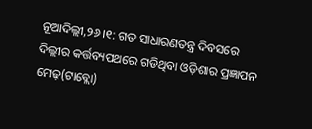ନୂଆଦିଲ୍ଲୀ,୨୬।୧: ଗତ ସାଧାରଣତନ୍ତ୍ର ଦିବସରେ ଦିଲ୍ଲୀର କର୍ତ୍ତବ୍ୟପଥରେ ଗଡିଥିବା ଓଡ଼ିଶାର ପ୍ରଜ୍ଞାପନ ମେଢ଼(ଟାବ୍ଲୋ)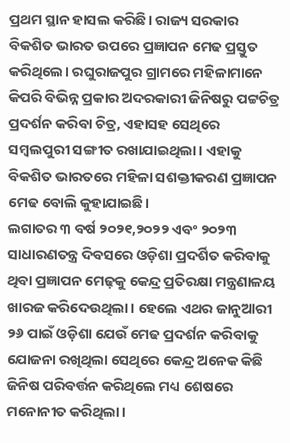ପ୍ରଥମ ସ୍ଥାନ ହାସଲ କରିଛି। ରାଜ୍ୟ ସରକାର ବିକଶିତ ଭାରତ ଉପରେ ପ୍ରଜ୍ଞାପନ ମେଢ ପ୍ରସ୍ତୁତ କରିଥିଲେ। ରଘୁରାଜପୁର ଗ୍ରାମରେ ମହିଳାମାନେ କିପରି ବିଭିନ୍ନ ପ୍ରକାର ଅଦରକାରୀ ଜିନିଷରୁ ପଟ୍ଟଚିତ୍ର ପ୍ରଦର୍ଶନ କରିବା ଚିତ୍ର, ଏହାସହ ସେଥିରେ ସମ୍ବଲପୁରୀ ସଙ୍ଗୀତ ରଖାଯାଇଥିଲା। ଏହାକୁ ବିକଶିତ ଭାରତରେ ମହିଳା ସଶକ୍ତୀକରଣ ପ୍ରଜ୍ଞାପନ ମେଢ ବୋଲି କୁହାଯାଇଛି।
ଲଗାତର ୩ ବର୍ଷ ୨୦୨୧,୨୦୨୨ ଏବଂ ୨୦୨୩ ସାଧାରଣତନ୍ତ୍ର ଦିବସରେ ଓଡ଼ିଶା ପ୍ରଦର୍ଶିତ କରିବାକୁ ଥିବା ପ୍ରଜ୍ଞାପନ ମେଢ଼କୁ କେନ୍ଦ୍ର ପ୍ରତିରକ୍ଷା ମନ୍ତ୍ରଣାଳୟ ଖାରଜ କରିଦେଉଥିଲା। ହେଲେ ଏଥର ଜାନୁଆରୀ ୨୬ ପାଇଁ ଓଡ଼ିଶା ଯେଉଁ ମେଢ ପ୍ରଦର୍ଶନ କରିବାକୁ ଯୋଜନା ରଖିଥିଲା ସେଥିରେ କେନ୍ଦ୍ର ଅନେକ କିଛି ଜିନିଷ ପରିବର୍ତ୍ତନ କରିଥିଲେ ମଧ୍ୟ ଶେଷରେ ମନୋନୀତ କରିଥିଲା।